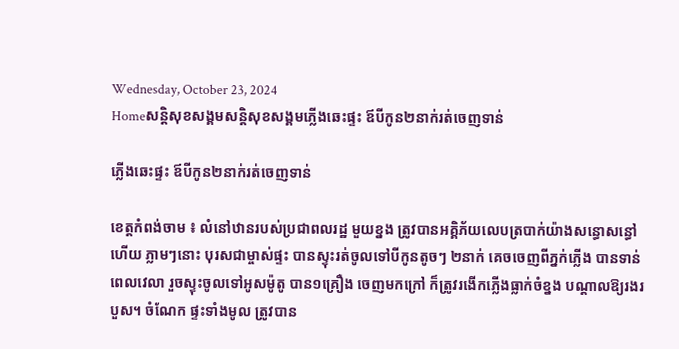Wednesday, October 23, 2024
Homeសន្ដិសុខសង្គមសន្តិសុខសង្គមភ្លើងឆេះផ្ទះ ឪបីកូន២នាក់រត់ចេញទាន់

ភ្លើងឆេះផ្ទះ ឪបីកូន២នាក់រត់ចេញទាន់

ខេត្តកំពង់ចាម ៖ លំនៅឋានរបស់ប្រជាពលរដ្ឋ មួយខ្នង ត្រូវបានអគ្គិភ័យលេបត្របាក់យ៉ាងសន្ធោសន្ធៅ ហើយ ភ្លាមៗនោះ បុរសជាម្ចាស់ផ្ទះ បានស្ទុះរត់ចូលទៅបីកូនតូចៗ ២នាក់ គេចចេញពីភ្នក់ភ្លើង បានទាន់ ពេលវេលា រួចស្ទុះចូលទៅអូសម៉ូតូ បាន១គ្រឿង ចេញមកក្រៅ ក៏ត្រូវរងើកភ្លើងធ្លាក់ចំខ្នង បណ្តាលឱ្យរងរបួស។ ចំណែក ផ្ទះទាំងមូល ត្រូវបាន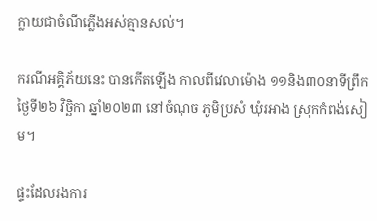ក្លាយជាចំណីភ្លើងអស់គ្មានសល់។

ករណីអគ្គិភ័យនេះ បានកើតឡើង កាលពីវេលាម៉ោង ១១និង៣០នាទីព្រឹក ថ្ងៃទី២៦ វិច្ឆិកា ឆ្នាំ២០២៣ នៅចំណុច ភូមិប្រសំ ឃុំរអាង ស្រុកកំពង់សៀម។

ផ្ទះដែលរងការ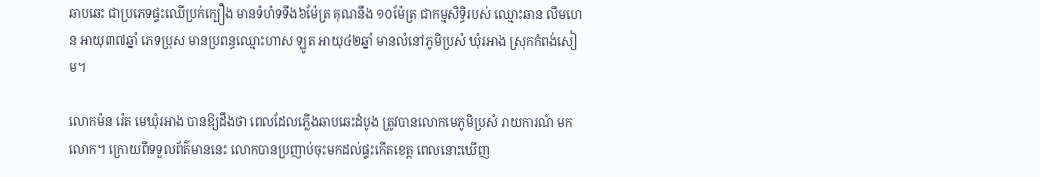ឆាបឆេះ ជាប្រភេទផ្ទះឈើប្រក់ក្បឿង មានទំហំទទឹង៦ម៉ែត្រ គុណនឹង ១០ម៉ែត្រ ជាកម្មសិទ្ធិរបស់ ឈ្មោះឆាន លឹមហេន អាយុ៣៧ឆ្នាំ ភេទប្រុស មានប្រពន្ធឈ្មោះហាស ឡូត អាយុ៤២ឆ្នាំ មានលំនៅភូមិប្រសំ ឃុំរអាង ស្រុកកំពង់សៀម។

លោកម៉ន រ៉េត មេឃុំរអាង បានឱ្យដឹងថា ពេលដែលភ្លើងឆាបឆេះដំបូង ត្រូវបានលោកមេភូមិប្រសំ រាយការណ៍ មកលោក។ ក្រោយពីទទួលព័ត៌មាននេះ លោកបានប្រញាប់ចុះមកដល់ផ្ទះកើតខេត្ត ពេលនោះឃើញ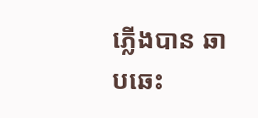ភ្លើងបាន ឆាបឆេះ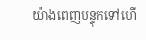យ៉ាងពេញបន្ទុកទៅហើ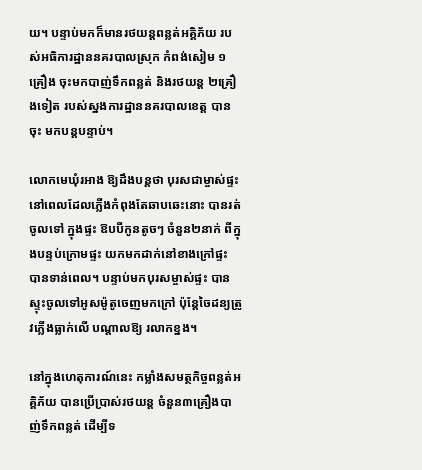យ។ បន្ទាប់មកក៏មានរថយន្តពន្លត់អគ្គិភ័យ របស់អធិការដ្ឋាននគរបាលស្រុក កំពង់សៀម ១គ្រឿង ចុះមកបាញ់ទឹកពន្លត់ និងរថយន្ត ២គ្រឿងទៀត របស់ស្នងការដ្ឋាននគរបាលខេត្ត បានចុះ មកបន្តបន្ទាប់។

លោកមេឃុំរអាង ឱ្យដឹងបន្តថា បុរសជាម្ចាស់ផ្ទះ នៅពេលដែលភ្លើងកំពុងតែឆាបឆេះនោះ បានរត់ចូលទៅ ក្នុងផ្ទះ ឱបបីកូនតូចៗ ចំនួន២នាក់ ពីក្នុងបន្ទប់ក្រោមផ្ទះ យកមកដាក់នៅខាងក្រៅផ្ទះ បានទាន់ពេល។ បន្ទាប់មកបុរសម្ចាស់ផ្ទះ បានស្ទុះចូលទៅអូសម៉ូតូចេញមកក្រៅ ប៉ុន្តែចៃដន្យត្រូវភ្លើងធ្លាក់លើ បណ្តាលឱ្យ រលាកខ្នង។

នៅក្នុងហេតុការណ៍នេះ កម្លាំងសមត្ថកិច្ចពន្លត់អគ្គិភ័យ បានប្រើប្រាស់រថយន្ត ចំនួន៣គ្រឿងបាញ់ទឹកពន្លត់ ដើម្បីទ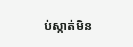ប់ស្កាត់មិន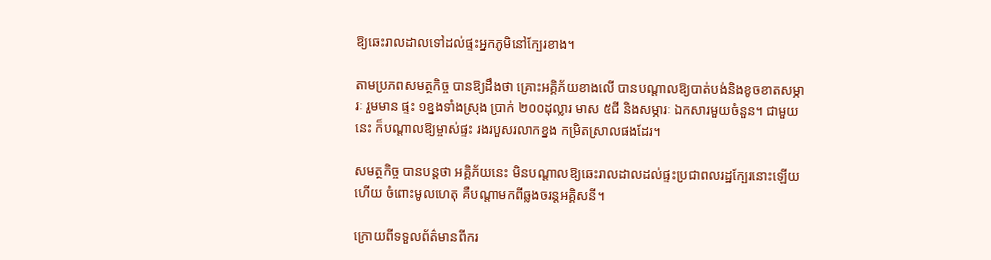ឱ្យឆេះរាលដាលទៅដល់ផ្ទះអ្នកភូមិនៅក្បែរខាង។

តាមប្រភពសមត្ថកិច្ច បានឱ្យដឹងថា គ្រោះអគ្គិភ័យខាងលើ បានបណ្តាលឱ្យបាត់បង់និងខូចខាតសម្ភារៈ រួមមាន ផ្ទះ ១ខ្នងទាំងស្រុង ប្រាក់ ២០០ដុល្លារ មាស ៥ជី និងសម្ភារៈ ឯកសារមួយចំនួន។ ជាមួយនេះ ក៏បណ្តាលឱ្យម្ចាស់ផ្ទះ រងរបួសរលាកខ្នង កម្រិតស្រាលផងដែរ។

សមត្ថកិច្ច បានបន្តថា អគ្គិភ័យនេះ មិនបណ្តាលឱ្យឆេះរាលដាលដល់ផ្ទះប្រជាពលរដ្ឋក្បែរនោះឡើយ ហើយ ចំពោះមូលហេតុ គឺបណ្តាមកពីឆ្លងចរន្តអគ្គិសនី។

ក្រោយពីទទួលព័ត៌មានពីករ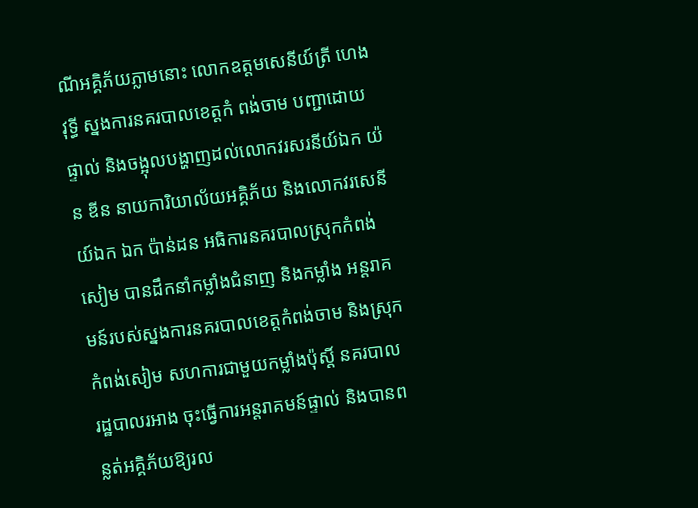ណីអគ្គិភ័យភ្លាមនោះ លោកឧត្តមសេនីយ៍ត្រី ហេង វុទ្ធី ស្នងការនគរបាលខេត្តកំ ពង់ចាម បញ្ជាដោយផ្ទាល់ និងចង្អុលបង្ហាញដល់លោកវរសរនីយ៍ឯក យ៉ន ឌីន នាយការិយាល័យអគ្គិភ័យ និងលោកវរសេនីយ៍ឯក ឯក ប៉ាន់ដន អធិការនគរបាលស្រុកកំពង់សៀម បានដឹកនាំកម្លាំងជំនាញ និងកម្លាំង អន្តរាគមន៍របស់ស្នងការនគរបាលខេត្តកំពង់ចាម និងស្រុកកំពង់សៀម សហការជាមួយកម្លាំងប៉ុស្តិ៍ នគរបាល រដ្ឋបាលរអាង ចុះធ្វើការអន្តរាគមន៍ផ្ទាល់ និងបានពន្លត់អគ្គិភ័យឱ្យរល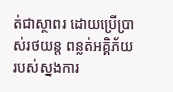ត់ជាស្ថាពរ ដោយប្រើប្រាស់រថយន្ត ពន្លត់អគ្គិភ័យ របស់ស្នងការ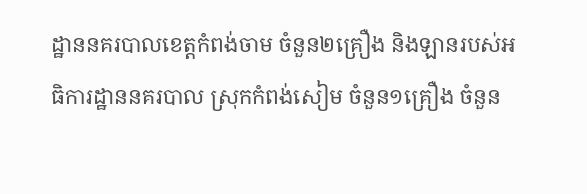ដ្ឋាននគរបាលខេត្តកំពង់ចាម ចំនួន២គ្រឿង និងឡានរបស់អធិការដ្ឋាននគរបាល ស្រុកកំពង់សៀម ចំនួន១គ្រឿង ចំនួន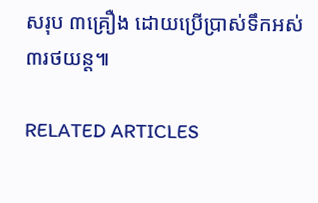សរុប ៣គ្រឿង ដោយប្រើប្រាស់ទឹកអស់ ៣រថយន្ត៕

RELATED ARTICLES